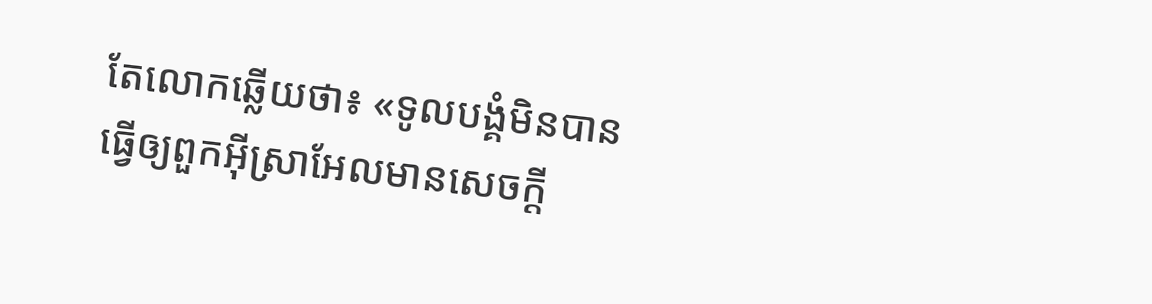តែលោកឆ្លើយថា៖ «ទូលបង្គំមិនបានធ្វើឲ្យពួកអ៊ីស្រាអែលមានសេចក្ដី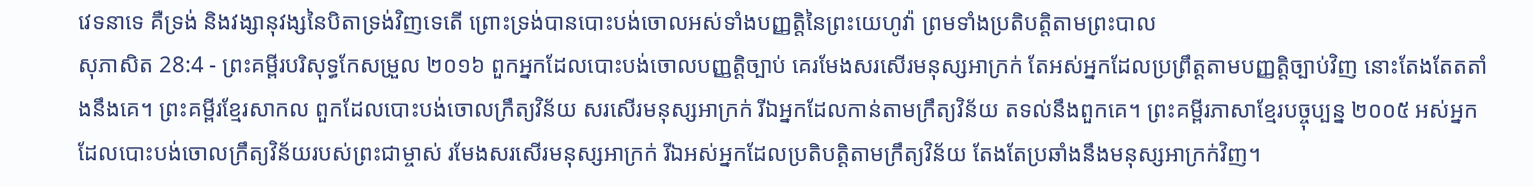វេទនាទេ គឺទ្រង់ និងវង្សានុវង្សនៃបិតាទ្រង់វិញទេតើ ព្រោះទ្រង់បានបោះបង់ចោលអស់ទាំងបញ្ញត្តិនៃព្រះយេហូវ៉ា ព្រមទាំងប្រតិបត្តិតាមព្រះបាល
សុភាសិត 28:4 - ព្រះគម្ពីរបរិសុទ្ធកែសម្រួល ២០១៦ ពួកអ្នកដែលបោះបង់ចោលបញ្ញត្តិច្បាប់ គេរមែងសរសើរមនុស្សអាក្រក់ តែអស់អ្នកដែលប្រព្រឹត្តតាមបញ្ញត្តិច្បាប់វិញ នោះតែងតែតតាំងនឹងគេ។ ព្រះគម្ពីរខ្មែរសាកល ពួកដែលបោះបង់ចោលក្រឹត្យវិន័យ សរសើរមនុស្សអាក្រក់ រីឯអ្នកដែលកាន់តាមក្រឹត្យវិន័យ តទល់នឹងពួកគេ។ ព្រះគម្ពីរភាសាខ្មែរបច្ចុប្បន្ន ២០០៥ អស់អ្នកដែលបោះបង់ចោលក្រឹត្យវិន័យរបស់ព្រះជាម្ចាស់ រមែងសរសើរមនុស្សអាក្រក់ រីឯអស់អ្នកដែលប្រតិបត្តិតាមក្រឹត្យវិន័យ តែងតែប្រឆាំងនឹងមនុស្សអាក្រក់វិញ។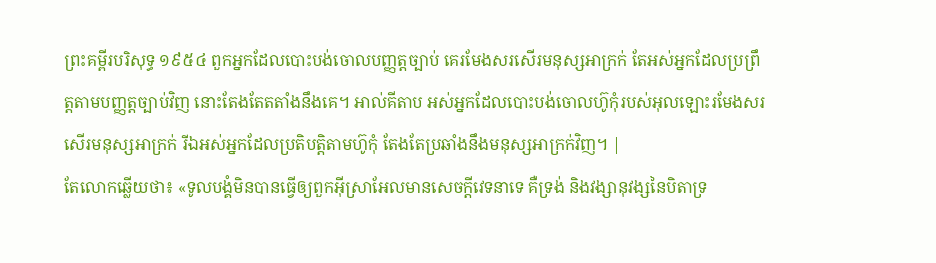ព្រះគម្ពីរបរិសុទ្ធ ១៩៥៤ ពួកអ្នកដែលបោះបង់ចោលបញ្ញត្តច្បាប់ គេរមែងសរសើរមនុស្សអាក្រក់ តែអស់អ្នកដែលប្រព្រឹត្តតាមបញ្ញត្តច្បាប់វិញ នោះតែងតែតតាំងនឹងគេ។ អាល់គីតាប អស់អ្នកដែលបោះបង់ចោលហ៊ូកុំរបស់អុលឡោះរមែងសរសើរមនុស្សអាក្រក់ រីឯអស់អ្នកដែលប្រតិបត្តិតាមហ៊ូកុំ តែងតែប្រឆាំងនឹងមនុស្សអាក្រក់វិញ។ |
តែលោកឆ្លើយថា៖ «ទូលបង្គំមិនបានធ្វើឲ្យពួកអ៊ីស្រាអែលមានសេចក្ដីវេទនាទេ គឺទ្រង់ និងវង្សានុវង្សនៃបិតាទ្រ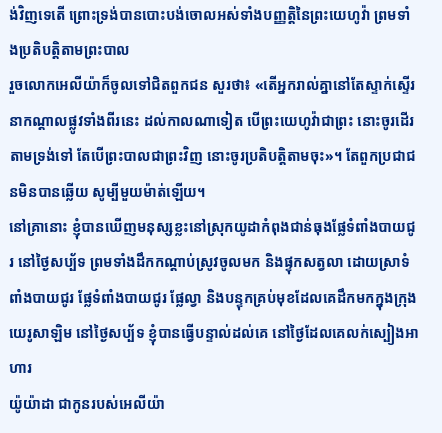ង់វិញទេតើ ព្រោះទ្រង់បានបោះបង់ចោលអស់ទាំងបញ្ញត្តិនៃព្រះយេហូវ៉ា ព្រមទាំងប្រតិបត្តិតាមព្រះបាល
រួចលោកអេលីយ៉ាក៏ចូលទៅជិតពួកជន សួរថា៖ «តើអ្នករាល់គ្នានៅតែស្ទាក់ស្ទើរនាកណ្ដាលផ្លូវទាំងពីរនេះ ដល់កាលណាទៀត បើព្រះយេហូវ៉ាជាព្រះ នោះចូរដើរតាមទ្រង់ទៅ តែបើព្រះបាលជាព្រះវិញ នោះចូរប្រតិបត្តិតាមចុះ»។ តែពួកប្រជាជនមិនបានឆ្លើយ សូម្បីមួយម៉ាត់ឡើយ។
នៅគ្រានោះ ខ្ញុំបានឃើញមនុស្សខ្លះនៅស្រុកយូដាកំពុងជាន់ធុងផ្លែទំពាំងបាយជូរ នៅថ្ងៃសប្ប័ទ ព្រមទាំងដឹកកណ្ដាប់ស្រូវចូលមក និងផ្ទុកសត្វលា ដោយស្រាទំពាំងបាយជូរ ផ្លែទំពាំងបាយជូរ ផ្លែល្វា និងបន្ទុកគ្រប់មុខដែលគេដឹកមកក្នុងក្រុងយេរូសាឡិម នៅថ្ងៃសប្ប័ទ ខ្ញុំបានធ្វើបន្ទាល់ដល់គេ នៅថ្ងៃដែលគេលក់ស្បៀងអាហារ
យ៉ូយ៉ាដា ជាកូនរបស់អេលីយ៉ា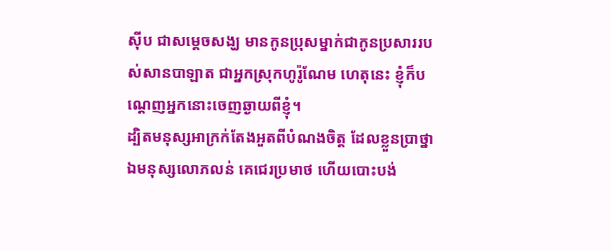ស៊ីប ជាសម្ដេចសង្ឃ មានកូនប្រុសម្នាក់ជាកូនប្រសាររបស់សានបាឡាត ជាអ្នកស្រុកហូរ៉ូណែម ហេតុនេះ ខ្ញុំក៏បណ្តេញអ្នកនោះចេញឆ្ងាយពីខ្ញុំ។
ដ្បិតមនុស្សអាក្រក់តែងអួតពីបំណងចិត្ត ដែលខ្លួនប្រាថ្នា ឯមនុស្សលោភលន់ គេជេរប្រមាថ ហើយបោះបង់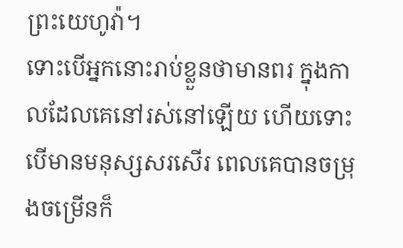ព្រះយេហូវ៉ា។
ទោះបើអ្នកនោះរាប់ខ្លួនថាមានពរ ក្នុងកាលដែលគេនៅរស់នៅឡើយ ហើយទោះបើមានមនុស្សសរសើរ ពេលគេបានចម្រុងចម្រើនក៏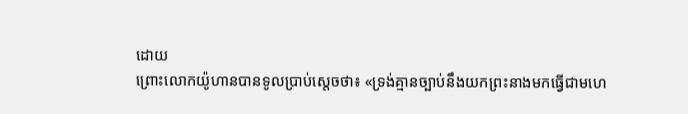ដោយ
ព្រោះលោកយ៉ូហានបានទូលប្រាប់ស្តេចថា៖ «ទ្រង់គ្មានច្បាប់នឹងយកព្រះនាងមកធ្វើជាមហេ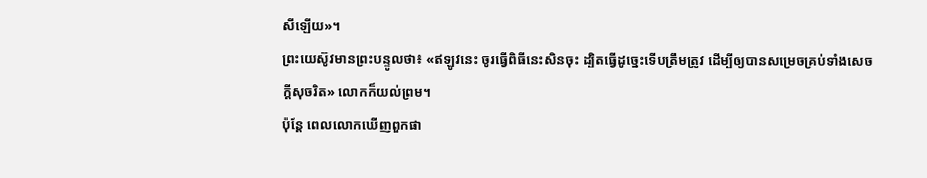សីឡើយ»។
ព្រះយេស៊ូវមានព្រះបន្ទូលថា៖ «ឥឡូវនេះ ចូរធ្វើពិធីនេះសិនចុះ ដ្បិតធ្វើដូច្នេះទើបត្រឹមត្រូវ ដើម្បីឲ្យបានសម្រេចគ្រប់ទាំងសេចក្តីសុចរិត» លោកក៏យល់ព្រម។
ប៉ុន្តែ ពេលលោកឃើញពួកផា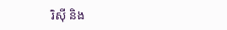រិស៊ី និង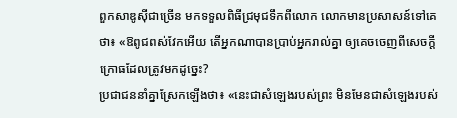ពួកសាឌូស៊ីជាច្រើន មកទទួលពិធីជ្រមុជទឹកពីលោក លោកមានប្រសាសន៍ទៅគេថា៖ «ឱពូជពស់វែកអើយ តើអ្នកណាបានប្រាប់អ្នករាល់គ្នា ឲ្យគេចចេញពីសេចក្តីក្រោធដែលត្រូវមកដូច្នេះ?
ប្រជាជននាំគ្នាស្រែកឡើងថា៖ «នេះជាសំឡេងរបស់ព្រះ មិនមែនជាសំឡេងរបស់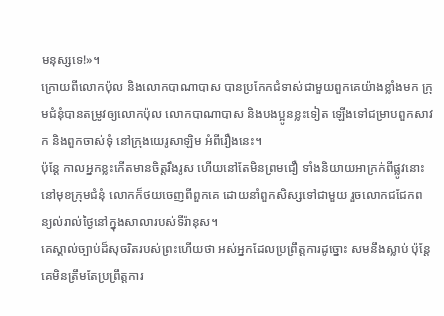មនុស្សទេ!»។
ក្រោយពីលោកប៉ុល និងលោកបាណាបាស បានប្រកែកជំទាស់ជាមួយពួកគេយ៉ាងខ្លាំងមក ក្រុមជំនុំបានតម្រូវឲ្យលោកប៉ុល លោកបាណាបាស និងបងប្អូនខ្លះទៀត ឡើងទៅជម្រាបពួកសាវក និងពួកចាស់ទុំ នៅក្រុងយេរូសាឡិម អំពីរឿងនេះ។
ប៉ុន្ដែ កាលអ្នកខ្លះកើតមានចិត្តរឹងរូស ហើយនៅតែមិនព្រមជឿ ទាំងនិយាយអាក្រក់ពីផ្លូវនោះនៅមុខក្រុមជំនុំ លោកក៏ថយចេញពីពួកគេ ដោយនាំពួកសិស្សទៅជាមួយ រួចលោកជជែកពន្យល់រាល់ថ្ងៃនៅក្នុងសាលារបស់ទីរ៉ានុស។
គេស្គាល់ច្បាប់ដ៏សុចរិតរបស់ព្រះហើយថា អស់អ្នកដែលប្រព្រឹត្តការដូច្នោះ សមនឹងស្លាប់ ប៉ុន្តែ គេមិនត្រឹមតែប្រព្រឹត្តការ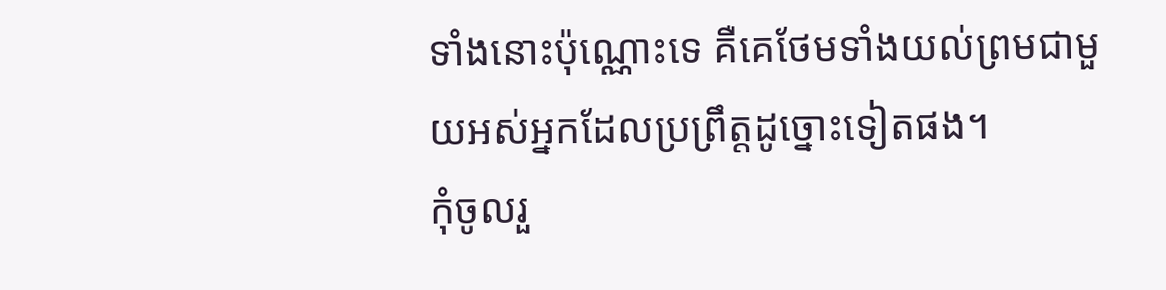ទាំងនោះប៉ុណ្ណោះទេ គឺគេថែមទាំងយល់ព្រមជាមួយអស់អ្នកដែលប្រព្រឹត្តដូច្នោះទៀតផង។
កុំចូលរួ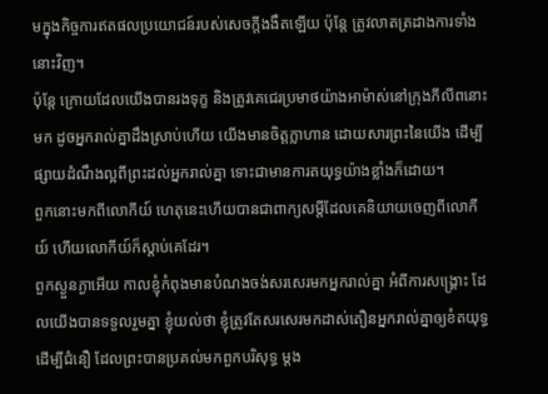មក្នុងកិច្ចការឥតផលប្រយោជន៍របស់សេចក្តីងងឹតឡើយ ប៉ុន្តែ ត្រូវលាតត្រដាងការទាំងនោះវិញ។
ប៉ុន្តែ ក្រោយដែលយើងបានរងទុក្ខ និងត្រូវគេជេរប្រមាថយ៉ាងអាម៉ាស់នៅក្រុងភីលីពនោះមក ដូចអ្នករាល់គ្នាដឹងស្រាប់ហើយ យើងមានចិត្តក្លាហាន ដោយសារព្រះនៃយើង ដើម្បីផ្សាយដំណឹងល្អពីព្រះដល់អ្នករាល់គ្នា ទោះជាមានការតយុទ្ធយ៉ាងខ្លាំងក៏ដោយ។
ពួកនោះមកពីលោកីយ៍ ហេតុនេះហើយបានជាពាក្យសម្ដីដែលគេនិយាយចេញពីលោកីយ៍ ហើយលោកីយ៍ក៏ស្តាប់គេដែរ។
ពួកស្ងួនភ្ងាអើយ កាលខ្ញុំកំពុងមានបំណងចង់សរសេរមកអ្នករាល់គ្នា អំពីការសង្គ្រោះ ដែលយើងបានទទួលរួមគ្នា ខ្ញុំយល់ថា ខ្ញុំត្រូវតែសរសេរមកដាស់តឿនអ្នករាល់គ្នាឲ្យខំតយុទ្ធដើម្បីជំនឿ ដែលព្រះបានប្រគល់មកពួកបរិសុទ្ធ ម្ដង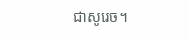ជាសូរេច។